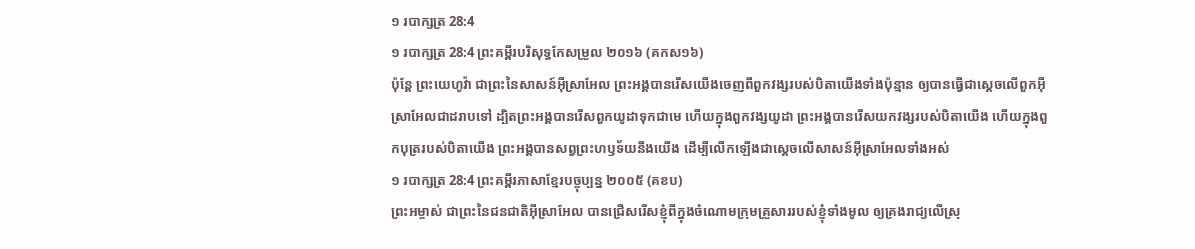១ របាក្សត្រ 28:4
១ របាក្សត្រ 28:4 ព្រះគម្ពីរបរិសុទ្ធកែសម្រួល ២០១៦ (គកស១៦)
ប៉ុន្តែ ព្រះយេហូវ៉ា ជាព្រះនៃសាសន៍អ៊ីស្រាអែល ព្រះអង្គបានរើសយើងចេញពីពួកវង្សរបស់បិតាយើងទាំងប៉ុន្មាន ឲ្យបានធ្វើជាស្តេចលើពួកអ៊ីស្រាអែលជាដរាបទៅ ដ្បិតព្រះអង្គបានរើសពួកយូដាទុកជាមេ ហើយក្នុងពួកវង្សយូដា ព្រះអង្គបានរើសយកវង្សរបស់បិតាយើង ហើយក្នុងពួកបុត្ររបស់បិតាយើង ព្រះអង្គបានសព្វព្រះហឫទ័យនឹងយើង ដើម្បីលើកឡើងជាស្តេចលើសាសន៍អ៊ីស្រាអែលទាំងអស់
១ របាក្សត្រ 28:4 ព្រះគម្ពីរភាសាខ្មែរបច្ចុប្បន្ន ២០០៥ (គខប)
ព្រះអម្ចាស់ ជាព្រះនៃជនជាតិអ៊ីស្រាអែល បានជ្រើសរើសខ្ញុំពីក្នុងចំណោមក្រុមគ្រួសាររបស់ខ្ញុំទាំងមូល ឲ្យគ្រងរាជ្យលើស្រុ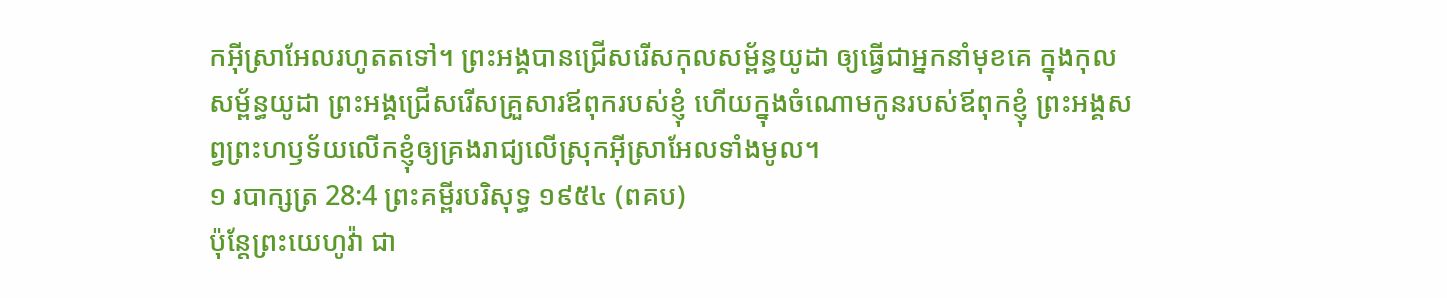កអ៊ីស្រាអែលរហូតតទៅ។ ព្រះអង្គបានជ្រើសរើសកុលសម្ព័ន្ធយូដា ឲ្យធ្វើជាអ្នកនាំមុខគេ ក្នុងកុលសម្ព័ន្ធយូដា ព្រះអង្គជ្រើសរើសគ្រួសារឪពុករបស់ខ្ញុំ ហើយក្នុងចំណោមកូនរបស់ឪពុកខ្ញុំ ព្រះអង្គសព្វព្រះហឫទ័យលើកខ្ញុំឲ្យគ្រងរាជ្យលើស្រុកអ៊ីស្រាអែលទាំងមូល។
១ របាក្សត្រ 28:4 ព្រះគម្ពីរបរិសុទ្ធ ១៩៥៤ (ពគប)
ប៉ុន្តែព្រះយេហូវ៉ា ជា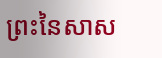ព្រះនៃសាស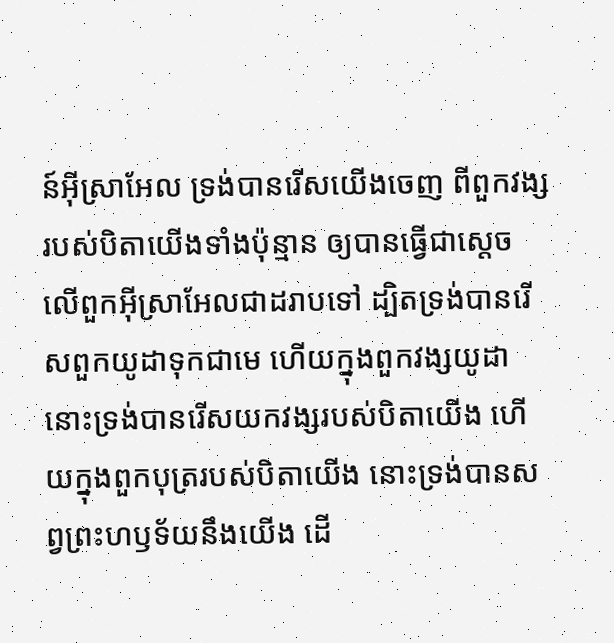ន៍អ៊ីស្រាអែល ទ្រង់បានរើសយើងចេញ ពីពួកវង្សរបស់បិតាយើងទាំងប៉ុន្មាន ឲ្យបានធ្វើជាស្តេចលើពួកអ៊ីស្រាអែលជាដរាបទៅ ដ្បិតទ្រង់បានរើសពួកយូដាទុកជាមេ ហើយក្នុងពួកវង្សយូដា នោះទ្រង់បានរើសយកវង្សរបស់បិតាយើង ហើយក្នុងពួកបុត្ររបស់បិតាយើង នោះទ្រង់បានសព្វព្រះហឫទ័យនឹងយើង ដើ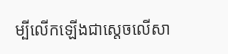ម្បីលើកឡើងជាស្តេចលើសា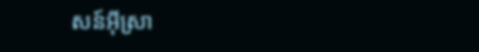សន៍អ៊ីស្រា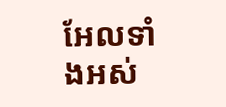អែលទាំងអស់